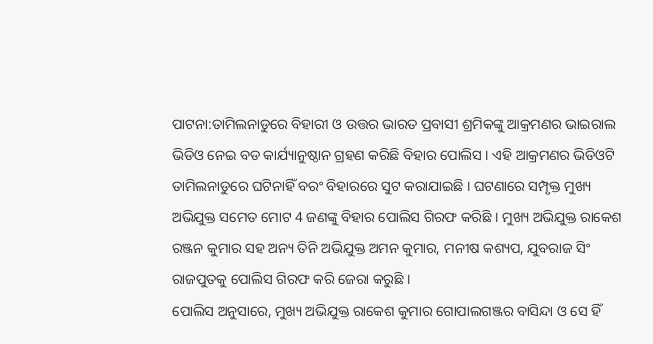ପାଟନା:ତାମିଲନାଡୁରେ ବିହାରୀ ଓ ଉତ୍ତର ଭାରତ ପ୍ରବାସୀ ଶ୍ରମିକଙ୍କୁ ଆକ୍ରମଣର ଭାଇରାଲ ଭିଡିଓ ନେଇ ବଡ କାର୍ଯ୍ୟାନୁଷ୍ଠାନ ଗ୍ରହଣ କରିଛି ବିହାର ପୋଲିସ । ଏହି ଆକ୍ରମଣର ଭିଡିଓଟି ତାମିଲନାଡୁରେ ଘଟିନାହିଁ ବରଂ ବିହାରରେ ସୁଟ କରାଯାଇଛି । ଘଟଣାରେ ସମ୍ପୃକ୍ତ ମୁଖ୍ୟ ଅଭିଯୁକ୍ତ ସମେତ ମୋଟ 4 ଜଣଙ୍କୁ ବିହାର ପୋଲିସ ଗିରଫ କରିଛି । ମୁଖ୍ୟ ଅଭିଯୁକ୍ତ ରାକେଶ ରଞ୍ଜନ କୁମାର ସହ ଅନ୍ୟ ତିନି ଅଭିଯୁକ୍ତ ଅମନ କୁମାର, ମନୀଷ କଶ୍ୟପ, ଯୁବରାଜ ସିଂ ରାଜପୁତକୁ ପୋଲିସ ଗିରଫ କରି ଜେରା କରୁଛି ।
ପୋଲିସ ଅନୁସାରେ, ମୁଖ୍ୟ ଅଭିଯୁକ୍ତ ରାକେଶ କୁମାର ଗୋପାଲଗଞ୍ଜର ବାସିନ୍ଦା ଓ ସେ ହିଁ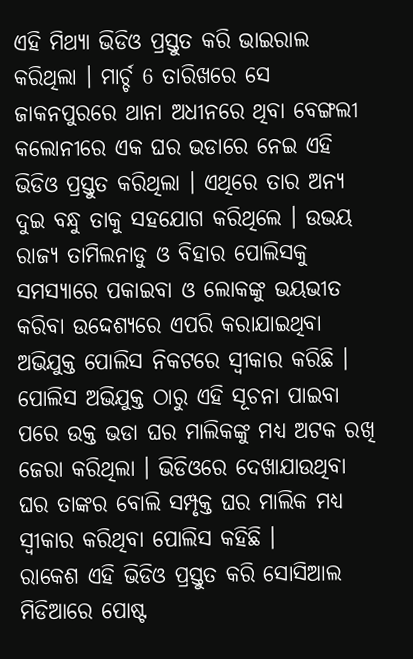ଏହି ମିଥ୍ୟା ଭିଡିଓ ପ୍ରସ୍ତୁତ କରି ଭାଇରାଲ କରିଥିଲା । ମାର୍ଚ୍ଚ 6 ତାରିଖରେ ସେ ଜାକନପୁରରେ ଥାନା ଅଧୀନରେ ଥିବା ବେଙ୍ଗଲୀ କଲୋନୀରେ ଏକ ଘର ଭଡାରେ ନେଇ ଏହି ଭିଡିଓ ପ୍ରସ୍ତୁତ କରିଥିଲା । ଏଥିରେ ତାର ଅନ୍ୟ ଦୁଇ ବନ୍ଧୁ ତାକୁ ସହଯୋଗ କରିଥିଲେ । ଉଭୟ ରାଜ୍ୟ ତାମିଲନାଡୁ ଓ ବିହାର ପୋଲିସକୁ ସମସ୍ୟାରେ ପକାଇବା ଓ ଲୋକଙ୍କୁ ଭୟଭୀତ କରିବା ଉଦ୍ଦେଶ୍ୟରେ ଏପରି କରାଯାଇଥିବା ଅଭିଯୁକ୍ତ ପୋଲିସ ନିକଟରେ ସ୍ବୀକାର କରିଛି । ପୋଲିସ ଅଭିଯୁକ୍ତ ଠାରୁ ଏହି ସୂଚନା ପାଇବା ପରେ ଉକ୍ତ ଭଡା ଘର ମାଲିକଙ୍କୁ ମଧ୍ୟ ଅଟକ ରଖି ଜେରା କରିଥିଲା । ଭିଡିଓରେ ଦେଖାଯାଉଥିବା ଘର ତାଙ୍କର ବୋଲି ସମ୍ପୃକ୍ତ ଘର ମାଲିକ ମଧ୍ୟ ସ୍ବୀକାର କରିଥିବା ପୋଲିସ କହିଛି ।
ରାକେଶ ଏହି ଭିଡିଓ ପ୍ରସ୍ତୁତ କରି ସୋସିଆଲ ମିଡିଆରେ ପୋଷ୍ଟ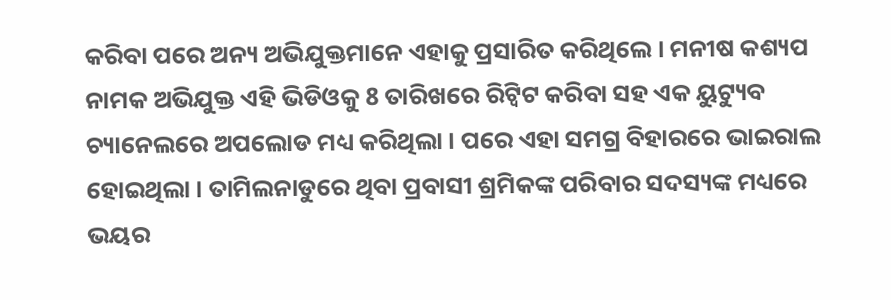କରିବା ପରେ ଅନ୍ୟ ଅଭିଯୁକ୍ତମାନେ ଏହାକୁ ପ୍ରସାରିତ କରିଥିଲେ । ମନୀଷ କଶ୍ୟପ ନାମକ ଅଭିଯୁକ୍ତ ଏହି ଭିଡିଓକୁ 8 ତାରିଖରେ ରିଟ୍ବିଟ କରିବା ସହ ଏକ ୟୁଟ୍ୟୁବ ଚ୍ୟାନେଲରେ ଅପଲୋଡ ମଧ୍ୟ କରିଥିଲା । ପରେ ଏହା ସମଗ୍ର ବିହାରରେ ଭାଇରାଲ ହୋଇଥିଲା । ତାମିଲନାଡୁରେ ଥିବା ପ୍ରବାସୀ ଶ୍ରମିକଙ୍କ ପରିବାର ସଦସ୍ୟଙ୍କ ମଧ୍ୟରେ ଭୟର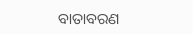ବାତାବରଣ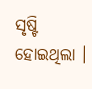ସୃଷ୍ଟି ହୋଇଥିଲା ।